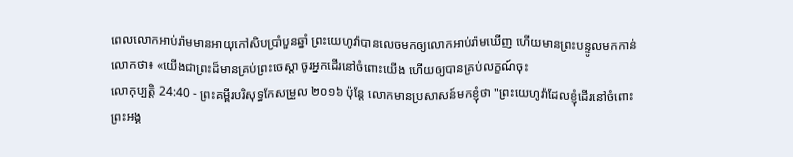ពេលលោកអាប់រ៉ាមមានអាយុកៅសិបប្រាំបួនឆ្នាំ ព្រះយេហូវ៉ាបានលេចមកឲ្យលោកអាប់រ៉ាមឃើញ ហើយមានព្រះបន្ទូលមកកាន់លោកថា៖ «យើងជាព្រះដ៏មានគ្រប់ព្រះចេស្តា ចូរអ្នកដើរនៅចំពោះយើង ហើយឲ្យបានគ្រប់លក្ខណ៍ចុះ
លោកុប្បត្តិ 24:40 - ព្រះគម្ពីរបរិសុទ្ធកែសម្រួល ២០១៦ ប៉ុន្តែ លោកមានប្រសាសន៍មកខ្ញុំថា "ព្រះយេហូវ៉ាដែលខ្ញុំដើរនៅចំពោះព្រះអង្គ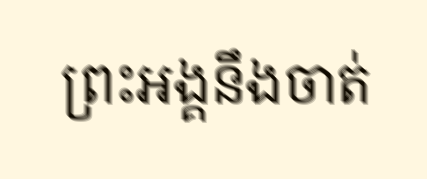ព្រះអង្គនឹងចាត់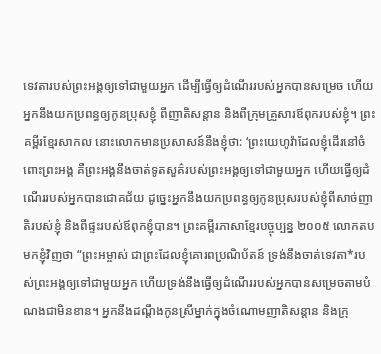ទេវតារបស់ព្រះអង្គឲ្យទៅជាមួយអ្នក ដើម្បីធ្វើឲ្យដំណើររបស់អ្នកបានសម្រេច ហើយអ្នកនឹងយកប្រពន្ធឲ្យកូនប្រុសខ្ញុំ ពីញាតិសន្តាន និងពីក្រុមគ្រួសារឪពុករបស់ខ្ញុំ។ ព្រះគម្ពីរខ្មែរសាកល នោះលោកមានប្រសាសន៍នឹងខ្ញុំថា: ‘ព្រះយេហូវ៉ាដែលខ្ញុំដើរនៅចំពោះព្រះអង្គ គឺព្រះអង្គនឹងចាត់ទូតសួគ៌របស់ព្រះអង្គឲ្យទៅជាមួយអ្នក ហើយធ្វើឲ្យដំណើររបស់អ្នកបានជោគជ័យ ដូច្នេះអ្នកនឹងយកប្រពន្ធឲ្យកូនប្រុសរបស់ខ្ញុំពីសាច់ញាតិរបស់ខ្ញុំ និងពីផ្ទះរបស់ឪពុកខ្ញុំបាន។ ព្រះគម្ពីរភាសាខ្មែរបច្ចុប្បន្ន ២០០៥ លោកតបមកខ្ញុំវិញថា “ព្រះអម្ចាស់ ជាព្រះដែលខ្ញុំគោរពប្រណិប័តន៍ ទ្រង់នឹងចាត់ទេវតា*របស់ព្រះអង្គឲ្យទៅជាមួយអ្នក ហើយទ្រង់នឹងធ្វើឲ្យដំណើររបស់អ្នកបានសម្រេចតាមបំណងជាមិនខាន។ អ្នកនឹងដណ្ដឹងកូនស្រីម្នាក់ក្នុងចំណោមញាតិសន្ដាន និងក្រុ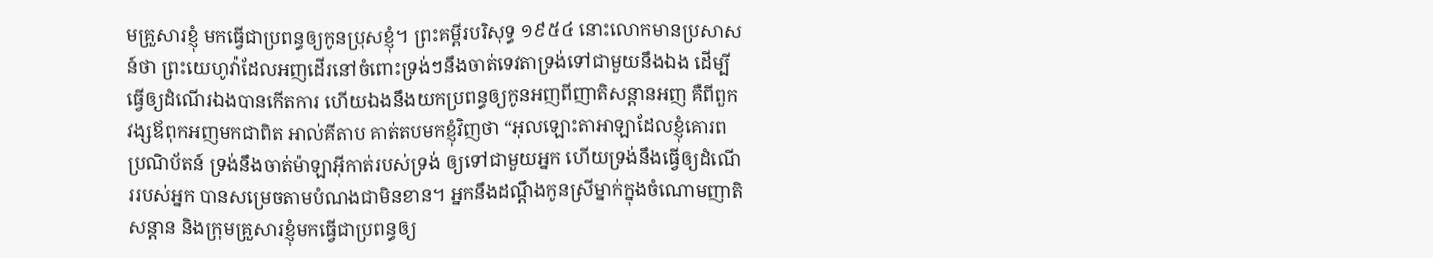មគ្រួសារខ្ញុំ មកធ្វើជាប្រពន្ធឲ្យកូនប្រុសខ្ញុំ។ ព្រះគម្ពីរបរិសុទ្ធ ១៩៥៤ នោះលោកមានប្រសាសន៍ថា ព្រះយេហូវ៉ាដែលអញដើរនៅចំពោះទ្រង់ៗនឹងចាត់ទេវតាទ្រង់ទៅជាមួយនឹងឯង ដើម្បីធ្វើឲ្យដំណើរឯងបានកើតការ ហើយឯងនឹងយកប្រពន្ធឲ្យកូនអញពីញាតិសន្តានអញ គឺពីពួកវង្សឪពុកអញមកជាពិត អាល់គីតាប គាត់តបមកខ្ញុំវិញថា “អុលឡោះតាអាឡាដែលខ្ញុំគោរពប្រណិប័តន៍ ទ្រង់នឹងចាត់ម៉ាឡាអ៊ីកាត់របស់ទ្រង់ ឲ្យទៅជាមួយអ្នក ហើយទ្រង់នឹងធ្វើឲ្យដំណើររបស់អ្នក បានសម្រេចតាមបំណងជាមិនខាន។ អ្នកនឹងដណ្តឹងកូនស្រីម្នាក់ក្នុងចំណោមញាតិសន្តាន និងក្រុមគ្រួសារខ្ញុំមកធ្វើជាប្រពន្ធឲ្យ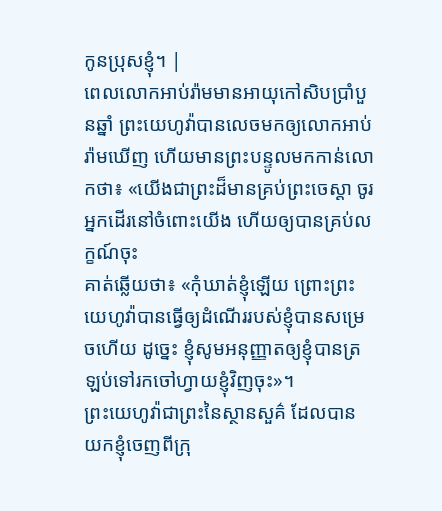កូនប្រុសខ្ញុំ។ |
ពេលលោកអាប់រ៉ាមមានអាយុកៅសិបប្រាំបួនឆ្នាំ ព្រះយេហូវ៉ាបានលេចមកឲ្យលោកអាប់រ៉ាមឃើញ ហើយមានព្រះបន្ទូលមកកាន់លោកថា៖ «យើងជាព្រះដ៏មានគ្រប់ព្រះចេស្តា ចូរអ្នកដើរនៅចំពោះយើង ហើយឲ្យបានគ្រប់លក្ខណ៍ចុះ
គាត់ឆ្លើយថា៖ «កុំឃាត់ខ្ញុំឡើយ ព្រោះព្រះយេហូវ៉ាបានធ្វើឲ្យដំណើររបស់ខ្ញុំបានសម្រេចហើយ ដូច្នេះ ខ្ញុំសូមអនុញ្ញាតឲ្យខ្ញុំបានត្រឡប់ទៅរកចៅហ្វាយខ្ញុំវិញចុះ»។
ព្រះយេហូវ៉ាជាព្រះនៃស្ថានសួគ៌ ដែលបានយកខ្ញុំចេញពីក្រុ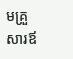មគ្រួសារឪ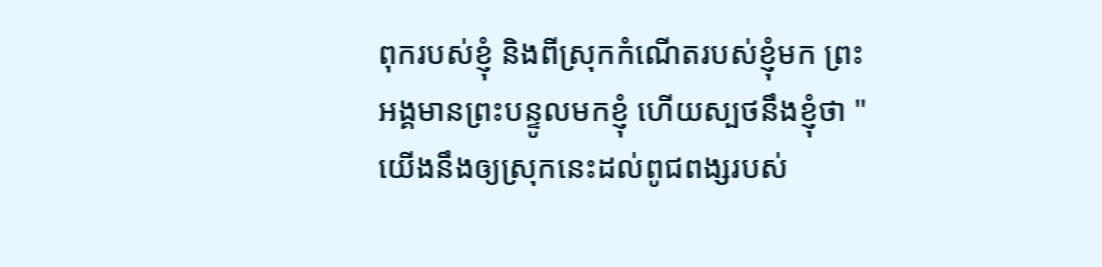ពុករបស់ខ្ញុំ និងពីស្រុកកំណើតរបស់ខ្ញុំមក ព្រះអង្គមានព្រះបន្ទូលមកខ្ញុំ ហើយស្បថនឹងខ្ញុំថា "យើងនឹងឲ្យស្រុកនេះដល់ពូជពង្សរបស់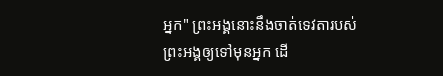អ្នក" ព្រះអង្គនោះនឹងចាត់ទេវតារបស់ព្រះអង្គឲ្យទៅមុនអ្នក ដើ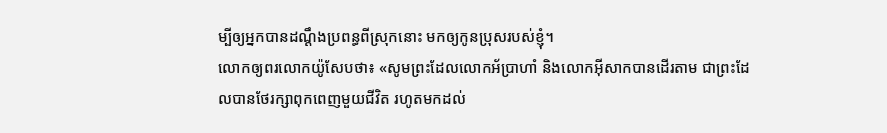ម្បីឲ្យអ្នកបានដណ្ដឹងប្រពន្ធពីស្រុកនោះ មកឲ្យកូនប្រុសរបស់ខ្ញុំ។
លោកឲ្យពរលោកយ៉ូសែបថា៖ «សូមព្រះដែលលោកអ័ប្រាហាំ និងលោកអ៊ីសាកបានដើរតាម ជាព្រះដែលបានថែរក្សាពុកពេញមួយជីវិត រហូតមកដល់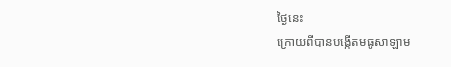ថ្ងៃនេះ
ក្រោយពីបានបង្កើតមធូសាឡាម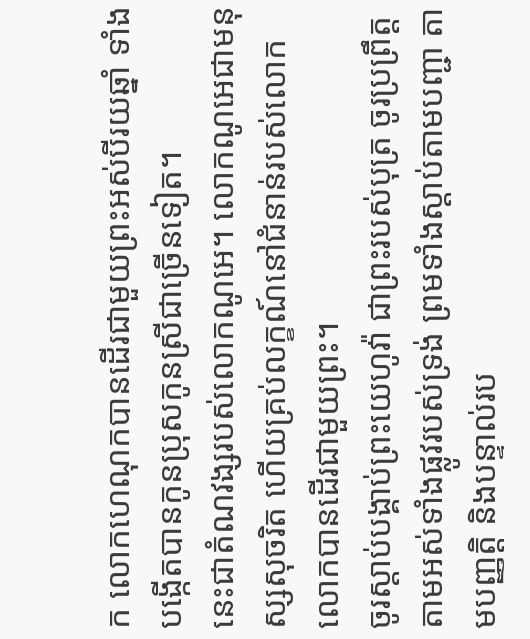ក លោកហេណុកបានដើរជាមួយព្រះអស់បីរយឆ្នាំ ទាំងបង្កើតបានកូនប្រុសកូនស្រីជាច្រើនទៀត។
នេះជាតំណវង្សរបស់លោកណូអេ។ លោកណូអេជាមនុស្សសុចរិត ហើយគ្រប់លក្ខណ៍នៅជំនាន់របស់លោក លោកបានដើរជាមួយព្រះ។
ចូរស្ដាប់បង្គាប់ព្រះយេហូវ៉ា ជាព្រះរបស់បុត្រ ចូរប្រព្រឹត្តតាមអស់ទាំងផ្លូវរបស់ទ្រង់ ព្រមទាំងស្ដាប់តាមបញ្ជា តាមបញ្ញត្តិ និងបន្ទាល់រប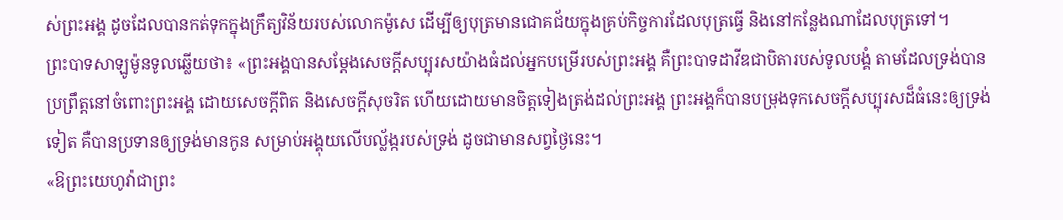ស់ព្រះអង្គ ដូចដែលបានកត់ទុកក្នុងក្រឹត្យវិន័យរបស់លោកម៉ូសេ ដើម្បីឲ្យបុត្រមានជោគជ័យក្នុងគ្រប់កិច្ចការដែលបុត្រធ្វើ និងនៅកន្លែងណាដែលបុត្រទៅ។
ព្រះបាទសាឡូម៉ូនទូលឆ្លើយថា៖ «ព្រះអង្គបានសម្ដែងសេចក្ដីសប្បុរសយ៉ាងធំដល់អ្នកបម្រើរបស់ព្រះអង្គ គឺព្រះបាទដាវីឌជាបិតារបស់ទូលបង្គំ តាមដែលទ្រង់បានប្រព្រឹត្តនៅចំពោះព្រះអង្គ ដោយសេចក្ដីពិត និងសេចក្ដីសុចរិត ហើយដោយមានចិត្តទៀងត្រង់ដល់ព្រះអង្គ ព្រះអង្គក៏បានបម្រុងទុកសេចក្ដីសប្បុរសដ៏ធំនេះឲ្យទ្រង់ទៀត គឺបានប្រទានឲ្យទ្រង់មានកូន សម្រាប់អង្គុយលើបល្ល័ង្ករបស់ទ្រង់ ដូចជាមានសព្វថ្ងៃនេះ។
«ឱព្រះយេហូវ៉ាជាព្រះ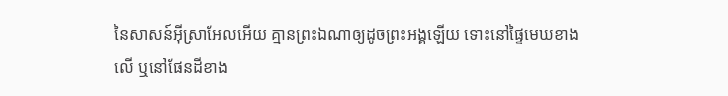នៃសាសន៍អ៊ីស្រាអែលអើយ គ្មានព្រះឯណាឲ្យដូចព្រះអង្គឡើយ ទោះនៅផ្ទៃមេឃខាងលើ ឬនៅផែនដីខាង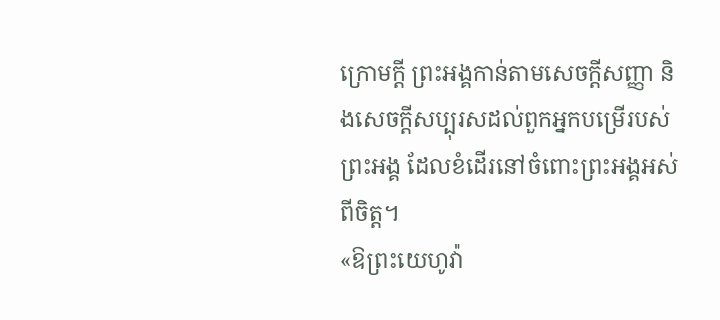ក្រោមក្តី ព្រះអង្គកាន់តាមសេចក្ដីសញ្ញា និងសេចក្ដីសប្បុរសដល់ពួកអ្នកបម្រើរបស់ព្រះអង្គ ដែលខំដើរនៅចំពោះព្រះអង្គអស់ពីចិត្ត។
«ឱព្រះយេហូវ៉ា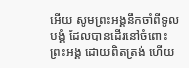អើយ សូមព្រះអង្គនឹកចាំពីទូលបង្គំ ដែលបានដើរនៅចំពោះព្រះអង្គ ដោយពិតត្រង់ ហើយ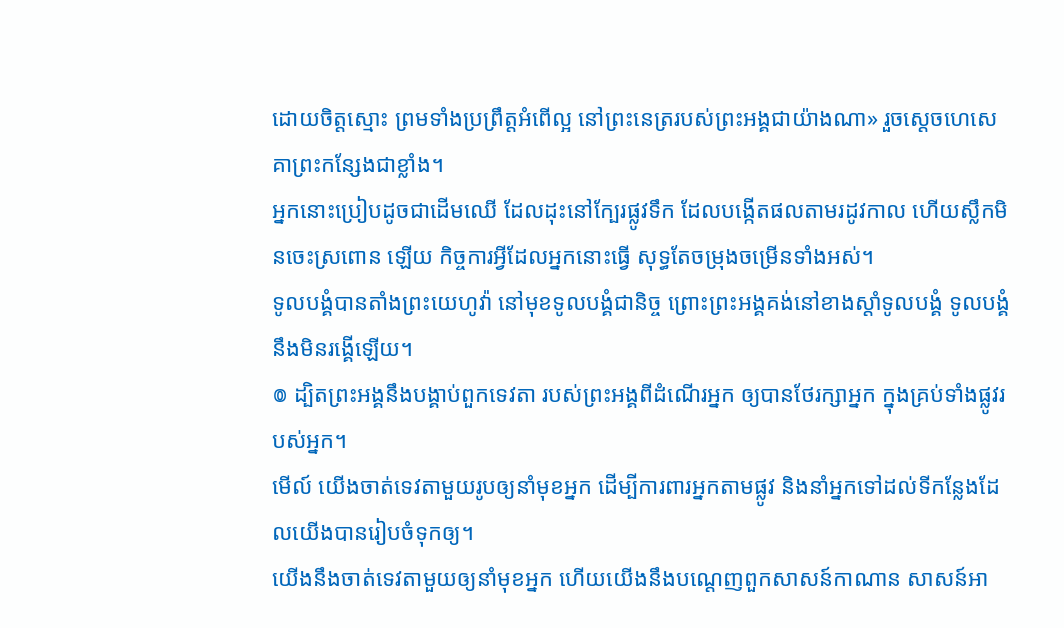ដោយចិត្តស្មោះ ព្រមទាំងប្រព្រឹត្តអំពើល្អ នៅព្រះនេត្ររបស់ព្រះអង្គជាយ៉ាងណា» រួចស្ដេចហេសេគាព្រះកន្សែងជាខ្លាំង។
អ្នកនោះប្រៀបដូចជាដើមឈើ ដែលដុះនៅក្បែរផ្លូវទឹក ដែលបង្កើតផលតាមរដូវកាល ហើយស្លឹកមិនចេះស្រពោន ឡើយ កិច្ចការអ្វីដែលអ្នកនោះធ្វើ សុទ្ធតែចម្រុងចម្រើនទាំងអស់។
ទូលបង្គំបានតាំងព្រះយេហូវ៉ា នៅមុខទូលបង្គំជានិច្ច ព្រោះព្រះអង្គគង់នៅខាងស្តាំទូលបង្គំ ទូលបង្គំនឹងមិនរង្គើឡើយ។
៙ ដ្បិតព្រះអង្គនឹងបង្គាប់ពួកទេវតា របស់ព្រះអង្គពីដំណើរអ្នក ឲ្យបានថែរក្សាអ្នក ក្នុងគ្រប់ទាំងផ្លូវរបស់អ្នក។
មើល៍ យើងចាត់ទេវតាមួយរូបឲ្យនាំមុខអ្នក ដើម្បីការពារអ្នកតាមផ្លូវ និងនាំអ្នកទៅដល់ទីកន្លែងដែលយើងបានរៀបចំទុកឲ្យ។
យើងនឹងចាត់ទេវតាមួយឲ្យនាំមុខអ្នក ហើយយើងនឹងបណ្តេញពួកសាសន៍កាណាន សាសន៍អា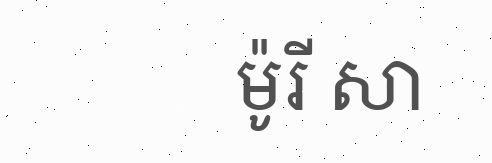ម៉ូរី សា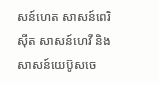សន៍ហេត សាសន៍ពេរិស៊ីត សាសន៍ហេវី និងសាសន៍យេប៊ូសចេ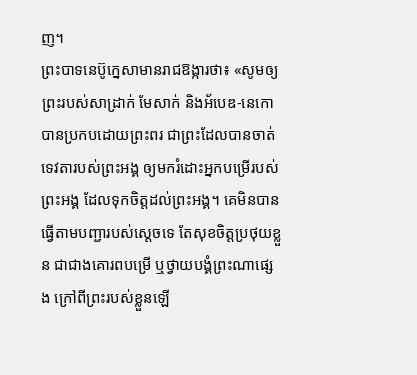ញ។
ព្រះបាទនេប៊ូក្នេសាមានរាជឱង្ការថា៖ «សូមឲ្យព្រះរបស់សាដ្រាក់ មែសាក់ និងអ័បេឌ-នេកោ បានប្រកបដោយព្រះពរ ជាព្រះដែលបានចាត់ទេវតារបស់ព្រះអង្គ ឲ្យមករំដោះអ្នកបម្រើរបស់ព្រះអង្គ ដែលទុកចិត្តដល់ព្រះអង្គ។ គេមិនបានធ្វើតាមបញ្ជារបស់ស្តេចទេ តែសុខចិត្តប្រថុយខ្លួន ជាជាងគោរពបម្រើ ឬថ្វាយបង្គំព្រះណាផ្សេង ក្រៅពីព្រះរបស់ខ្លួនឡើ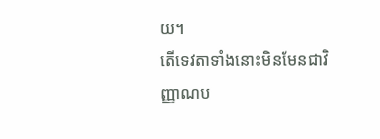យ។
តើទេវតាទាំងនោះមិនមែនជាវិញ្ញាណប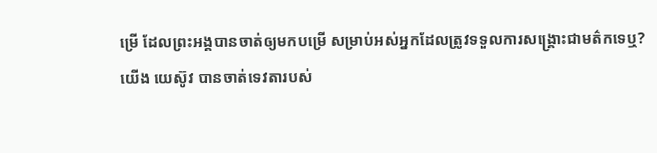ម្រើ ដែលព្រះអង្គបានចាត់ឲ្យមកបម្រើ សម្រាប់អស់អ្នកដែលត្រូវទទួលការសង្គ្រោះជាមត៌កទេឬ?
យើង យេស៊ូវ បានចាត់ទេវតារបស់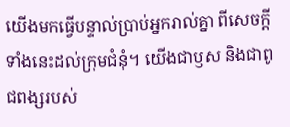យើងមកធ្វើបន្ទាល់ប្រាប់អ្នករាល់គ្នា ពីសេចក្ដីទាំងនេះដល់ក្រុមជំនុំ។ យើងជាឫស និងជាពូជពង្សរបស់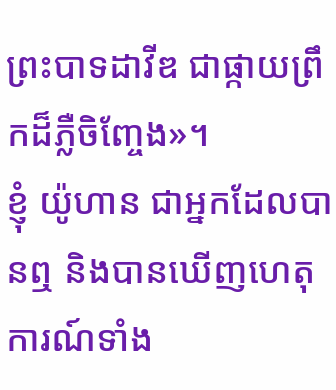ព្រះបាទដាវីឌ ជាផ្កាយព្រឹកដ៏ភ្លឺចិញ្ចែង»។
ខ្ញុំ យ៉ូហាន ជាអ្នកដែលបានឮ និងបានឃើញហេតុការណ៍ទាំង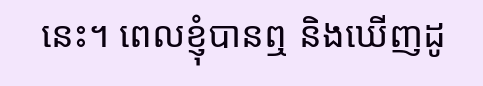នេះ។ ពេលខ្ញុំបានឮ និងឃើញដូ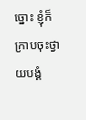ច្នោះ ខ្ញុំក៏ក្រាបចុះថ្វាយបង្គំ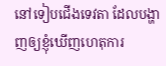នៅទៀបជើងទេវតា ដែលបង្ហាញឲ្យខ្ញុំឃើញហេតុការ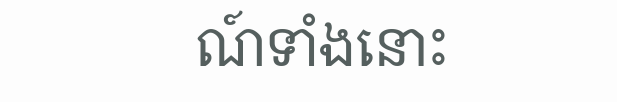ណ៍ទាំងនោះ